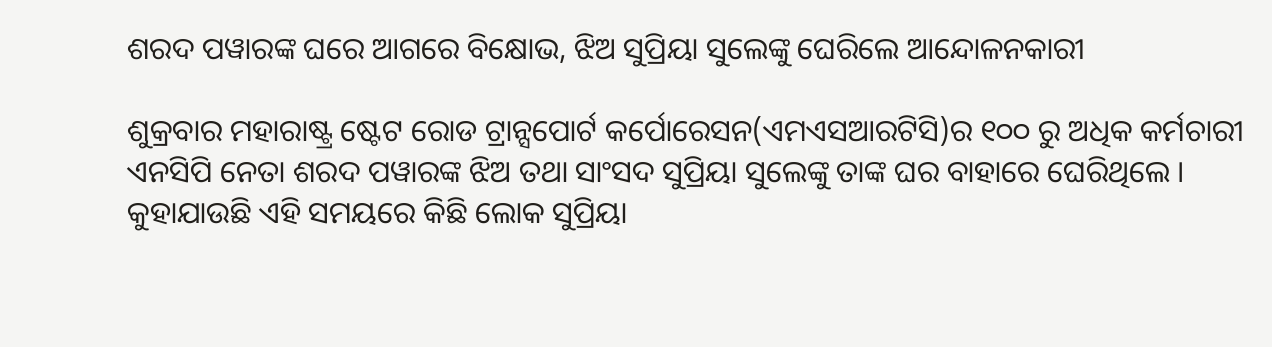ଶରଦ ପୱାରଙ୍କ ଘରେ ଆଗରେ ବିକ୍ଷୋଭ, ଝିଅ ସୁପ୍ରିୟା ସୁଲେଙ୍କୁ ଘେରିଲେ ଆନ୍ଦୋଳନକାରୀ

ଶୁକ୍ରବାର ମହାରାଷ୍ଟ୍ର ଷ୍ଟେଟ ରୋଡ ଟ୍ରାନ୍ସପୋର୍ଟ କର୍ପୋରେସନ(ଏମଏସଆରଟିସି)ର ୧୦୦ ରୁ ଅଧିକ କର୍ମଚାରୀ ଏନସିପି ନେତା ଶରଦ ପୱାରଙ୍କ ଝିଅ ତଥା ସାଂସଦ ସୁପ୍ରିୟା ସୁଲେଙ୍କୁ ତାଙ୍କ ଘର ବାହାରେ ଘେରିଥିଲେ । କୁହାଯାଉଛି ଏହି ସମୟରେ କିଛି ଲୋକ ସୁପ୍ରିୟା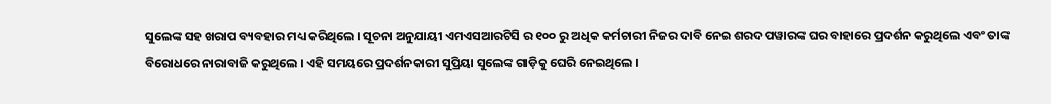ସୁଲେଙ୍କ ସହ ଖରାପ ବ୍ୟବହାର ମଧ୍ୟ କରିଥିଲେ । ସୂଚନା ଅନୁଯାୟୀ ଏମଏସଆରଟିସି ର ୧୦୦ ରୁ ଅଧିକ କର୍ମଚାରୀ ନିଜର ଦାବି ନେଇ ଶରଦ ପୱାରଙ୍କ ଘର ବାହାରେ ପ୍ରଦର୍ଶନ କରୁଥିଲେ ଏବଂ ତାଙ୍କ ବିରୋଧରେ ନାରାବାଜି କରୁଥିଲେ । ଏହି ସମୟରେ ପ୍ରଦର୍ଶନକାରୀ ସୁପ୍ରିୟା ସୁଲେଙ୍କ ଗାଡ଼ିକୁ ଘେରି ନେଇଥିଲେ ।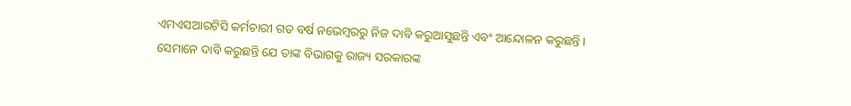ଏମଏସଆରଟିସି କର୍ମଚାରୀ ଗତ ବର୍ଷ ନଭେମ୍ବରରୁ ନିଜ ଦାବି କରୁଆସୁଛନ୍ତି ଏବଂ ଆନ୍ଦୋଳନ କରୁଛନ୍ତି । ସେମାନେ ଦାବି କରୁଛନ୍ତି ଯେ ତାଙ୍କ ବିଭାଗକୁ ରାଜ୍ୟ ସରକାରଙ୍କ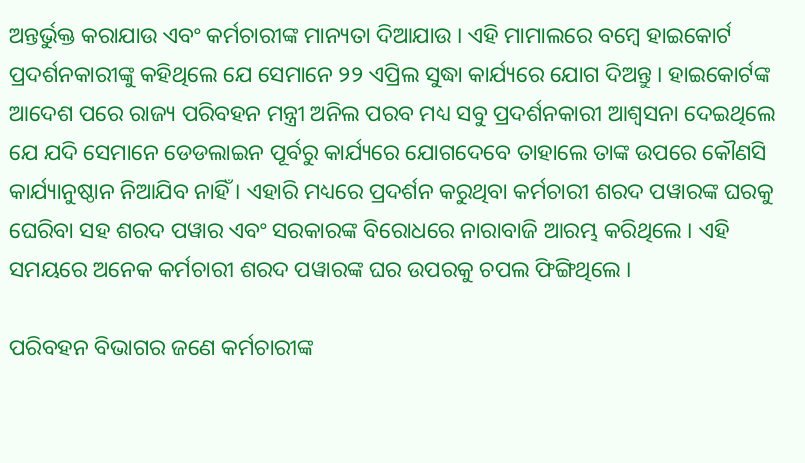ଅନ୍ତର୍ଭୁକ୍ତ କରାଯାଉ ଏବଂ କର୍ମଚାରୀଙ୍କ ମାନ୍ୟତା ଦିଆଯାଉ । ଏହି ମାମାଲରେ ବମ୍ବେ ହାଇକୋର୍ଟ ପ୍ରଦର୍ଶନକାରୀଙ୍କୁ କହିଥିଲେ ଯେ ସେମାନେ ୨୨ ଏପ୍ରିଲ ସୁଦ୍ଧା କାର୍ଯ୍ୟରେ ଯୋଗ ଦିଅନ୍ତୁ । ହାଇକୋର୍ଟଙ୍କ ଆଦେଶ ପରେ ରାଜ୍ୟ ପରିବହନ ମନ୍ତ୍ରୀ ଅନିଲ ପରବ ମଧ୍ୟ ସବୁ ପ୍ରଦର୍ଶନକାରୀ ଆଶ୍ୱସନା ଦେଇଥିଲେ ଯେ ଯଦି ସେମାନେ ଡେଡଲାଇନ ପୂର୍ବରୁ କାର୍ଯ୍ୟରେ ଯୋଗଦେବେ ତାହାଲେ ତାଙ୍କ ଉପରେ କୌଣସି କାର୍ଯ୍ୟାନୁଷ୍ଠାନ ନିଆଯିବ ନାହିଁ । ଏହାରି ମଧ୍ୟରେ ପ୍ରଦର୍ଶନ କରୁଥିବା କର୍ମଚାରୀ ଶରଦ ପୱାରଙ୍କ ଘରକୁ ଘେରିବା ସହ ଶରଦ ପୱାର ଏବଂ ସରକାରଙ୍କ ବିରୋଧରେ ନାରାବାଜି ଆରମ୍ଭ କରିଥିଲେ । ଏହି ସମୟରେ ଅନେକ କର୍ମଚାରୀ ଶରଦ ପୱାରଙ୍କ ଘର ଉପରକୁ ଚପଲ ଫିଙ୍ଗିଥିଲେ ।

ପରିବହନ ବିଭାଗର ଜଣେ କର୍ମଚାରୀଙ୍କ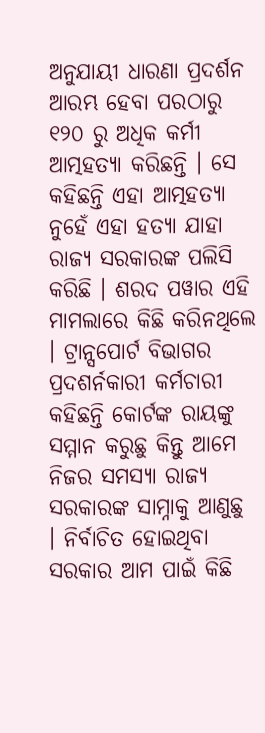ଅନୁଯାୟୀ ଧାରଣା ପ୍ରଦର୍ଶନ ଆରମ୍ଭ ହେବା ପରଠାରୁ ୧୨୦ ରୁ ଅଧିକ କର୍ମୀ ଆତ୍ମହତ୍ୟା କରିଛନ୍ତି । ସେ କହିଛନ୍ତି ଏହା ଆତ୍ମହତ୍ୟା ନୁହେଁ ଏହା ହତ୍ୟା ଯାହା ରାଜ୍ୟ ସରକାରଙ୍କ ପଲିସି କରିଛି । ଶରଦ ପୱାର ଏହି ମାମଲାରେ କିଛି କରିନଥିଲେ । ଟ୍ରାନ୍ସପୋର୍ଟ ବିଭାଗର ପ୍ରଦଶର୍ନକାରୀ କର୍ମଚାରୀ କହିଛନ୍ତି କୋର୍ଟଙ୍କ ରାୟଙ୍କୁ ସମ୍ମାନ କରୁଛୁ କିନ୍ତୁ ଆମେ ନିଜର ସମସ୍ୟା ରାଜ୍ୟ ସରକାରଙ୍କ ସାମ୍ନାକୁ ଆଣୁଛୁ । ନିର୍ବାଚିତ ହୋଇଥିବା ସରକାର ଆମ ପାଇଁ କିଛି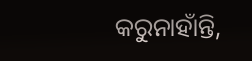କରୁନାହାଁନ୍ତି,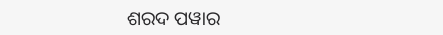ଶରଦ ପୱାର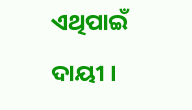ଏଥିପାଇଁ ଦାୟୀ ।